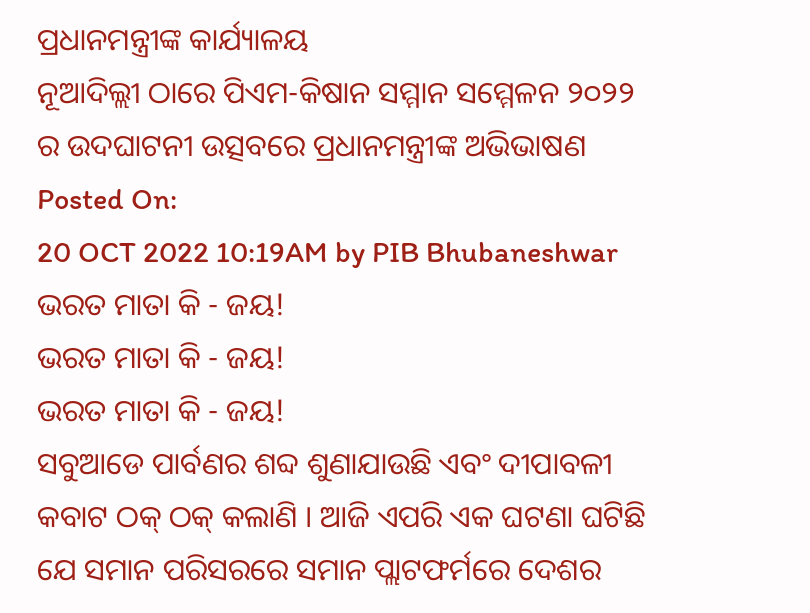ପ୍ରଧାନମନ୍ତ୍ରୀଙ୍କ କାର୍ଯ୍ୟାଳୟ
ନୂଆଦିଲ୍ଲୀ ଠାରେ ପିଏମ-କିଷାନ ସମ୍ମାନ ସମ୍ମେଳନ ୨୦୨୨ ର ଉଦଘାଟନୀ ଉତ୍ସବରେ ପ୍ରଧାନମନ୍ତ୍ରୀଙ୍କ ଅଭିଭାଷଣ
Posted On:
20 OCT 2022 10:19AM by PIB Bhubaneshwar
ଭରତ ମାତା କି - ଜୟ!
ଭରତ ମାତା କି - ଜୟ!
ଭରତ ମାତା କି - ଜୟ!
ସବୁଆଡେ ପାର୍ବଣର ଶବ୍ଦ ଶୁଣାଯାଉଛି ଏବଂ ଦୀପାବଳୀ କବାଟ ଠକ୍ ଠକ୍ କଲାଣି । ଆଜି ଏପରି ଏକ ଘଟଣା ଘଟିଛି ଯେ ସମାନ ପରିସରରେ ସମାନ ପ୍ଲାଟଫର୍ମରେ ଦେଶର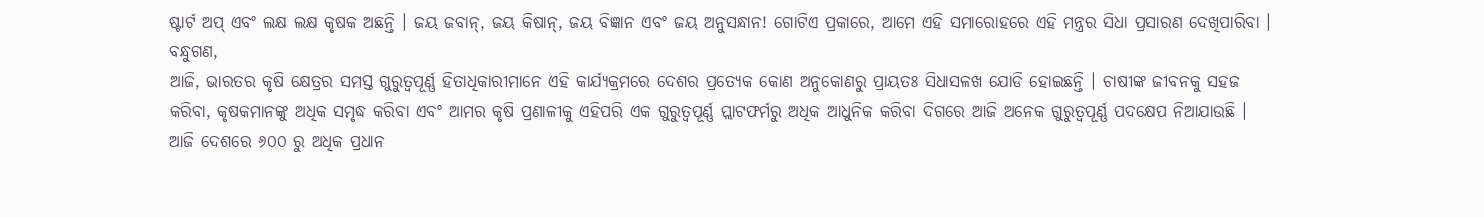ଷ୍ଟାର୍ଟ ଅପ୍ ଏବଂ ଲକ୍ଷ ଲକ୍ଷ କୃଷକ ଅଛନ୍ତି । ଜୟ ଜବାନ୍, ଜୟ କିଷାନ୍, ଜୟ ବିଜ୍ଞାନ ଏବଂ ଜୟ ଅନୁସନ୍ଧାନ! ଗୋଟିଏ ପ୍ରକାରେ, ଆମେ ଏହି ସମାରୋହରେ ଏହି ମନ୍ତ୍ରର ସିଧା ପ୍ରସାରଣ ଦେଖିପାରିବା ।
ବନ୍ଧୁଗଣ,
ଆଜି, ଭାରତର କୃଷି କ୍ଷେତ୍ରର ସମସ୍ତ ଗୁରୁତ୍ୱପୂର୍ଣ୍ଣ ହିତାଧିକାରୀମାନେ ଏହି କାର୍ଯ୍ୟକ୍ରମରେ ଦେଶର ପ୍ରତ୍ୟେକ କୋଣ ଅନୁକୋଣରୁ ପ୍ରାୟତଃ ସିଧାସଳଖ ଯୋଡି ହୋଇଛନ୍ତି । ଚାଷୀଙ୍କ ଜୀବନକୁ ସହଜ କରିବା, କୃଷକମାନଙ୍କୁ ଅଧିକ ସମୃଦ୍ଧ କରିବା ଏବଂ ଆମର କୃଷି ପ୍ରଣାଳୀକୁ ଏହିପରି ଏକ ଗୁରୁତ୍ୱପୂର୍ଣ୍ଣ ପ୍ଲାଟଫର୍ମରୁ ଅଧିକ ଆଧୁନିକ କରିବା ଦିଗରେ ଆଜି ଅନେକ ଗୁରୁତ୍ୱପୂର୍ଣ୍ଣ ପଦକ୍ଷେପ ନିଆଯାଉଛି । ଆଜି ଦେଶରେ ୬୦୦ ରୁ ଅଧିକ ପ୍ରଧାନ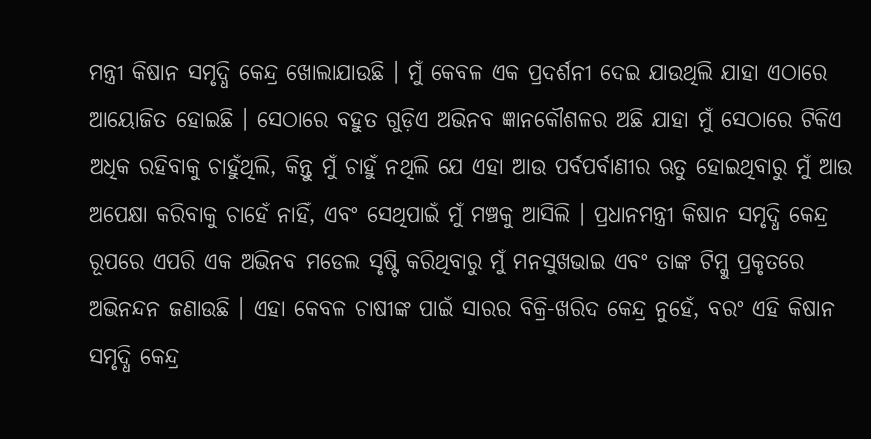ମନ୍ତ୍ରୀ କିଷାନ ସମୃଦ୍ଧି କେନ୍ଦ୍ର ଖୋଲାଯାଉଛି । ମୁଁ କେବଳ ଏକ ପ୍ରଦର୍ଶନୀ ଦେଇ ଯାଉଥିଲି ଯାହା ଏଠାରେ ଆୟୋଜିତ ହୋଇଛି । ସେଠାରେ ବହୁତ ଗୁଡ଼ିଏ ଅଭିନବ ଜ୍ଞାନକୌଶଳର ଅଛି ଯାହା ମୁଁ ସେଠାରେ ଟିକିଏ ଅଧିକ ରହିବାକୁ ଚାହୁଁଥିଲି, କିନ୍ତୁ ମୁଁ ଚାହୁଁ ନଥିଲି ଯେ ଏହା ଆଉ ପର୍ବପର୍ବାଣୀର ଋତୁ ହୋଇଥିବାରୁ ମୁଁ ଆଉ ଅପେକ୍ଷା କରିବାକୁ ଚାହେଁ ନାହିଁ, ଏବଂ ସେଥିପାଇଁ ମୁଁ ମଞ୍ଚକୁ ଆସିଲି । ପ୍ରଧାନମନ୍ତ୍ରୀ କିଷାନ ସମୃଦ୍ଧି କେନ୍ଦ୍ର ରୂପରେ ଏପରି ଏକ ଅଭିନବ ମଡେଲ ସୃଷ୍ଟି କରିଥିବାରୁ ମୁଁ ମନସୁଖଭାଇ ଏବଂ ତାଙ୍କ ଟିମ୍କୁ ପ୍ରକୃତରେ ଅଭିନନ୍ଦନ ଜଣାଉଛି । ଏହା କେବଳ ଚାଷୀଙ୍କ ପାଇଁ ସାରର ବିକ୍ରି-ଖରିଦ କେନ୍ଦ୍ର ନୁହେଁ, ବରଂ ଏହି କିଷାନ ସମୃଦ୍ଧି କେନ୍ଦ୍ର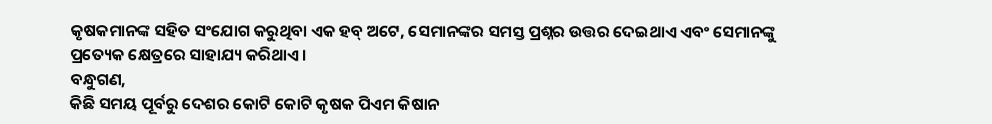କୃଷକମାନଙ୍କ ସହିତ ସଂଯୋଗ କରୁଥିବା ଏକ ହବ୍ ଅଟେ, ସେମାନଙ୍କର ସମସ୍ତ ପ୍ରଶ୍ନର ଉତ୍ତର ଦେଇଥାଏ ଏବଂ ସେମାନଙ୍କୁ ପ୍ରତ୍ୟେକ କ୍ଷେତ୍ରରେ ସାହାଯ୍ୟ କରିଥାଏ ।
ବନ୍ଧୁଗଣ,
କିଛି ସମୟ ପୂର୍ବରୁ ଦେଶର କୋଟି କୋଟି କୃଷକ ପିଏମ କିଷାନ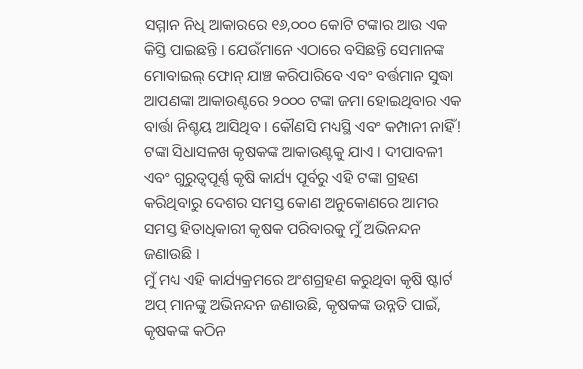ସମ୍ମାନ ନିଧି ଆକାରରେ ୧୬,୦୦୦ କୋଟି ଟଙ୍କାର ଆଉ ଏକ କିସ୍ତି ପାଇଛନ୍ତି । ଯେଉଁମାନେ ଏଠାରେ ବସିଛନ୍ତି ସେମାନଙ୍କ ମୋବାଇଲ୍ ଫୋନ୍ ଯାଞ୍ଚ କରିପାରିବେ ଏବଂ ବର୍ତ୍ତମାନ ସୁଦ୍ଧା ଆପଣଙ୍କା ଆକାଉଣ୍ଟରେ ୨୦୦୦ ଟଙ୍କା ଜମା ହୋଇଥିବାର ଏକ ବାର୍ତ୍ତା ନିଶ୍ଚୟ ଆସିଥିବ । କୌଣସି ମଧ୍ୟସ୍ଥି ଏବଂ କମ୍ପାନୀ ନାହିଁ! ଟଙ୍କା ସିଧାସଳଖ କୃଷକଙ୍କ ଆକାଉଣ୍ଟକୁ ଯାଏ । ଦୀପାବଳୀ ଏବଂ ଗୁରୁତ୍ୱପୂର୍ଣ୍ଣ କୃଷି କାର୍ଯ୍ୟ ପୂର୍ବରୁ ଏହି ଟଙ୍କା ଗ୍ରହଣ କରିଥିବାରୁ ଦେଶର ସମସ୍ତ କୋଣ ଅନୁକୋଣରେ ଆମର ସମସ୍ତ ହିତାଧିକାରୀ କୃଷକ ପରିବାରକୁ ମୁଁ ଅଭିନନ୍ଦନ ଜଣାଉଛି ।
ମୁଁ ମଧ୍ୟ ଏହି କାର୍ଯ୍ୟକ୍ରମରେ ଅଂଶଗ୍ରହଣ କରୁଥିବା କୃଷି ଷ୍ଟାର୍ଟ ଅପ୍ ମାନଙ୍କୁ ଅଭିନନ୍ଦନ ଜଣାଉଛି, କୃଷକଙ୍କ ଉନ୍ନତି ପାଇଁ, କୃଷକଙ୍କ କଠିନ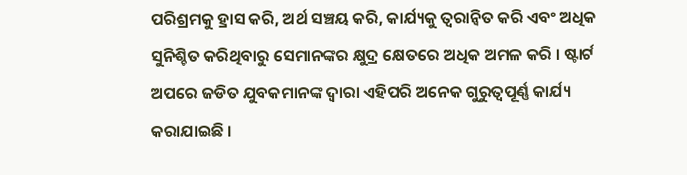ପରିଶ୍ରମକୁ ହ୍ରାସ କରି, ଅର୍ଥ ସଞ୍ଚୟ କରି, କାର୍ଯ୍ୟକୁ ତ୍ୱରାନ୍ୱିତ କରି ଏବଂ ଅଧିକ ସୁନିଶ୍ଚିତ କରିଥିବାରୁ ସେମାନଙ୍କର କ୍ଷୁଦ୍ର କ୍ଷେତରେ ଅଧିକ ଅମଳ କରି । ଷ୍ଟାର୍ଟ ଅପରେ ଜଡିତ ଯୁବକମାନଙ୍କ ଦ୍ୱାରା ଏହିପରି ଅନେକ ଗୁରୁତ୍ୱପୂର୍ଣ୍ଣ କାର୍ଯ୍ୟ କରାଯାଇଛି ।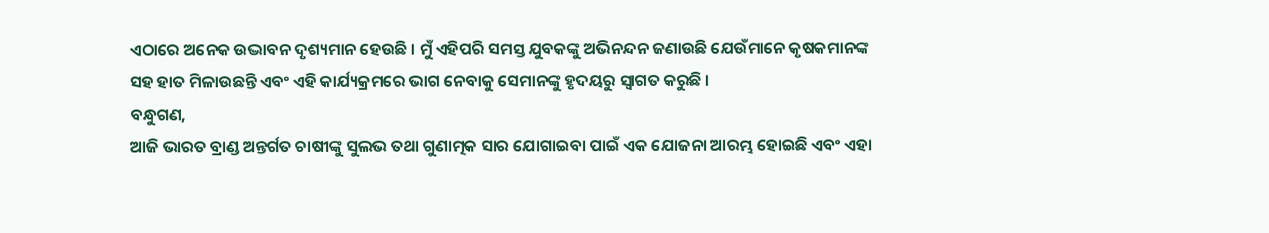ଏଠାରେ ଅନେକ ଉଦ୍ଭାବନ ଦୃଶ୍ୟମାନ ହେଉଛି । ମୁଁ ଏହିପରି ସମସ୍ତ ଯୁବକଙ୍କୁ ଅଭିନନ୍ଦନ ଜଣାଉଛି ଯେଉଁମାନେ କୃଷକମାନଙ୍କ ସହ ହାତ ମିଳାଉଛନ୍ତି ଏବଂ ଏହି କାର୍ଯ୍ୟକ୍ରମରେ ଭାଗ ନେବାକୁ ସେମାନଙ୍କୁ ହୃଦୟରୁ ସ୍ୱାଗତ କରୁଛି ।
ବନ୍ଧୁଗଣ,
ଆଜି ଭାରତ ବ୍ରାଣ୍ଡ ଅନ୍ତର୍ଗତ ଚାଷୀଙ୍କୁ ସୁଲଭ ତଥା ଗୁଣାତ୍ମକ ସାର ଯୋଗାଇବା ପାଇଁ ଏକ ଯୋଜନା ଆରମ୍ଭ ହୋଇଛି ଏବଂ ଏହା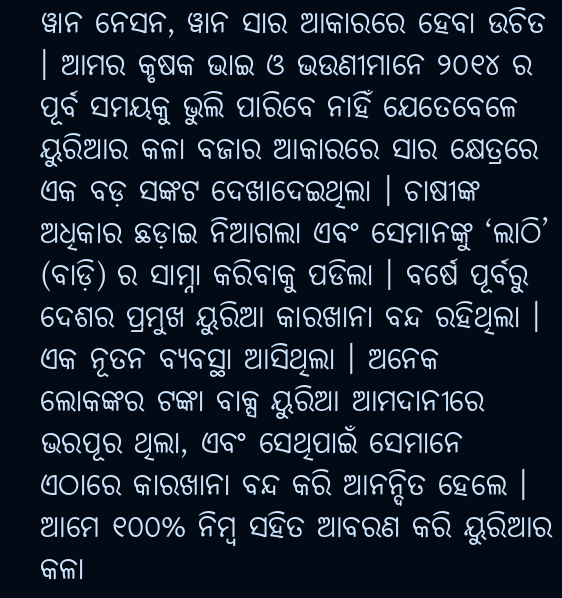ୱାନ ନେସନ, ୱାନ ସାର ଆକାରରେ ହେବା ଉଚିତ । ଆମର କୃଷକ ଭାଇ ଓ ଭଉଣୀମାନେ ୨୦୧୪ ର ପୂର୍ବ ସମୟକୁ ଭୁଲି ପାରିବେ ନାହିଁ ଯେତେବେଳେ ୟୁରିଆର କଳା ବଜାର ଆକାରରେ ସାର କ୍ଷେତ୍ରରେ ଏକ ବଡ଼ ସଙ୍କଟ ଦେଖାଦେଇଥିଲା । ଚାଷୀଙ୍କ ଅଧିକାର ଛଡ଼ାଇ ନିଆଗଲା ଏବଂ ସେମାନଙ୍କୁ ‘ଲାଠି’ (ବାଡ଼ି) ର ସାମ୍ନା କରିବାକୁ ପଡିଲା । ବର୍ଷେ ପୂର୍ବରୁ ଦେଶର ପ୍ରମୁଖ ୟୁରିଆ କାରଖାନା ବନ୍ଦ ରହିଥିଲା । ଏକ ନୂତନ ବ୍ୟବସ୍ଥା ଆସିଥିଲା । ଅନେକ ଲୋକଙ୍କର ଟଙ୍କା ବାକ୍ସ ୟୁରିଆ ଆମଦାନୀରେ ଭରପୂର ଥିଲା, ଏବଂ ସେଥିପାଇଁ ସେମାନେ ଏଠାରେ କାରଖାନା ବନ୍ଦ କରି ଆନନ୍ଦିତ ହେଲେ । ଆମେ ୧୦୦% ନିମ୍ବ ସହିତ ଆବରଣ କରି ୟୁରିଆର କଳା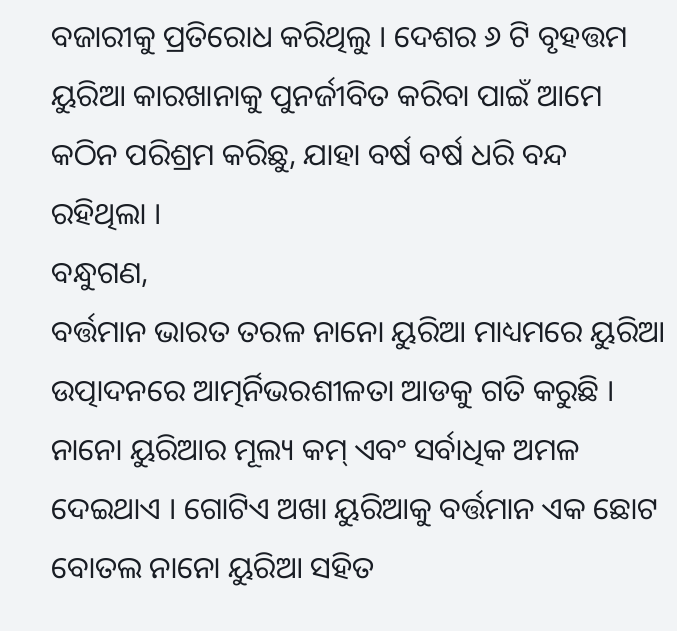ବଜାରୀକୁ ପ୍ରତିରୋଧ କରିଥିଲୁ । ଦେଶର ୬ ଟି ବୃହତ୍ତମ ୟୁରିଆ କାରଖାନାକୁ ପୁନର୍ଜୀବିତ କରିବା ପାଇଁ ଆମେ କଠିନ ପରିଶ୍ରମ କରିଛୁ, ଯାହା ବର୍ଷ ବର୍ଷ ଧରି ବନ୍ଦ ରହିଥିଲା ।
ବନ୍ଧୁଗଣ,
ବର୍ତ୍ତମାନ ଭାରତ ତରଳ ନାନୋ ୟୁରିଆ ମାଧ୍ୟମରେ ୟୁରିଆ ଉତ୍ପାଦନରେ ଆତ୍ମର୍ନିଭରଶୀଳତା ଆଡକୁ ଗତି କରୁଛି । ନାନୋ ୟୁରିଆର ମୂଲ୍ୟ କମ୍ ଏବଂ ସର୍ବାଧିକ ଅମଳ ଦେଇଥାଏ । ଗୋଟିଏ ଅଖା ୟୁରିଆକୁ ବର୍ତ୍ତମାନ ଏକ ଛୋଟ ବୋତଲ ନାନୋ ୟୁରିଆ ସହିତ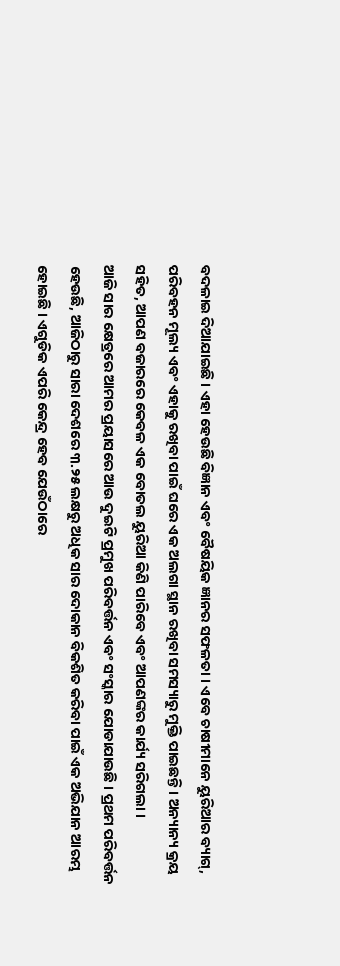ବଦଳାଇ ଦିଆଯାଇଛି । ଏହା ହେଉଛି ବିଜ୍ଞାନ ଏବଂ ବୈଷୟିକ ଜ୍ଞାନର ସଫଳତା । ଏବେ ଚାଷୀମାନେ ୟୁରିଆର ବ୍ୟାଗ୍, ପରିବହନ ମୂଲ୍ୟ ଏବଂ ଏହାକୁ ରଖିବା ପାଇଁ ଘରେ ଏକ ଅଲଗା ସ୍ଥାନ ରଖିବା ସମସ୍ୟାରୁ ମୁକ୍ତି ପାଇଛନ୍ତି । ଅନ୍ୟାନ୍ୟ କ୍ରୟ ସହିତ, ଆପଣ ବଜାରରେ କେବଳ ଏକ ବୋତଲ ୟୁରିଆ କିଣି ପାରିବେ ଏବଂ ଆପଣଙ୍କର କାର୍ଯ୍ୟ ସରିଗଲା ।
ଆଜି ସାର କ୍ଷେତ୍ରରେ ଆମର ପ୍ରୟାସରେ ଆଉ ଦୁଇଟି ପ୍ରମୁଖ ପରିବର୍ତ୍ତନ ଏବଂ ସଂସ୍କାର ଯୋଡାଯାଉଛି । ପ୍ରଥମ ପରିବର୍ତ୍ତନ ହେଉଛି, ଆଜିଠାରୁ ସାରା ଦେଶରେ ୩.୨୫ ଲକ୍ଷରୁ ଅଧିକ ସାର ଦୋକାନ ବିକଶିତ କରିବା ପାଇଁ ଏକ ଅଭିଯାନ ଆରମ୍ଭ ହୋଇଛି । ଏଗୁଡିକ ଏପରି କେନ୍ଦ୍ର ହେବ ଯେଉଁଠାରେ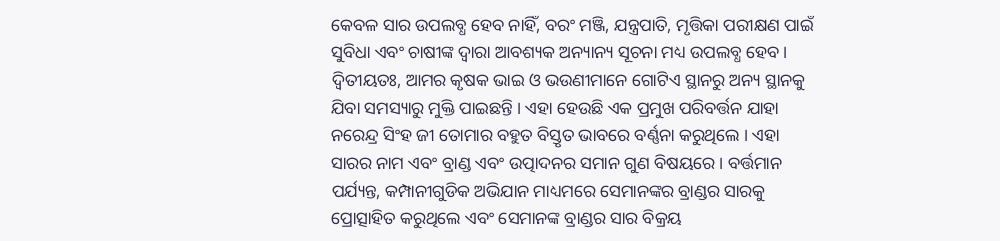କେବଳ ସାର ଉପଲବ୍ଧ ହେବ ନାହିଁ, ବରଂ ମଞ୍ଜି, ଯନ୍ତ୍ରପାତି, ମୃତ୍ତିକା ପରୀକ୍ଷଣ ପାଇଁ ସୁବିଧା ଏବଂ ଚାଷୀଙ୍କ ଦ୍ୱାରା ଆବଶ୍ୟକ ଅନ୍ୟାନ୍ୟ ସୂଚନା ମଧ୍ୟ ଉପଲବ୍ଧ ହେବ ।
ଦ୍ୱିତୀୟତଃ, ଆମର କୃଷକ ଭାଇ ଓ ଭଉଣୀମାନେ ଗୋଟିଏ ସ୍ଥାନରୁ ଅନ୍ୟ ସ୍ଥାନକୁ ଯିବା ସମସ୍ୟାରୁ ମୁକ୍ତି ପାଇଛନ୍ତି । ଏହା ହେଉଛି ଏକ ପ୍ରମୁଖ ପରିବର୍ତ୍ତନ ଯାହା ନରେନ୍ଦ୍ର ସିଂହ ଜୀ ତୋମାର ବହୁତ ବିସ୍ତୃତ ଭାବରେ ବର୍ଣ୍ଣନା କରୁଥିଲେ । ଏହା ସାରର ନାମ ଏବଂ ବ୍ରାଣ୍ଡ ଏବଂ ଉତ୍ପାଦନର ସମାନ ଗୁଣ ବିଷୟରେ । ବର୍ତ୍ତମାନ ପର୍ଯ୍ୟନ୍ତ, କମ୍ପାନୀଗୁଡିକ ଅଭିଯାନ ମାଧ୍ୟମରେ ସେମାନଙ୍କର ବ୍ରାଣ୍ଡର ସାରକୁ ପ୍ରୋତ୍ସାହିତ କରୁଥିଲେ ଏବଂ ସେମାନଙ୍କ ବ୍ରାଣ୍ଡର ସାର ବିକ୍ରୟ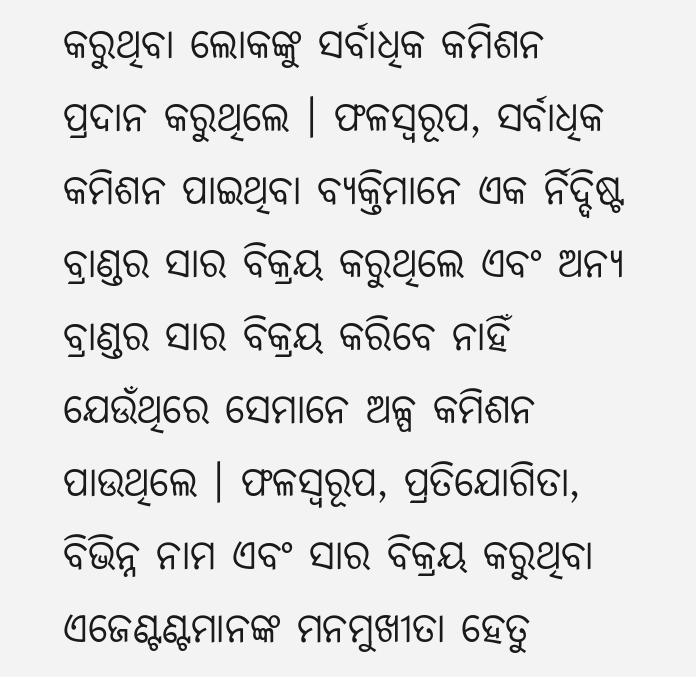କରୁଥିବା ଲୋକଙ୍କୁ ସର୍ବାଧିକ କମିଶନ ପ୍ରଦାନ କରୁଥିଲେ । ଫଳସ୍ୱରୂପ, ସର୍ବାଧିକ କମିଶନ ପାଇଥିବା ବ୍ୟକ୍ତିମାନେ ଏକ ର୍ନିଦ୍ଦିଷ୍ଟ ବ୍ରାଣ୍ଡର ସାର ବିକ୍ରୟ କରୁଥିଲେ ଏବଂ ଅନ୍ୟ ବ୍ରାଣ୍ଡର ସାର ବିକ୍ରୟ କରିବେ ନାହିଁ ଯେଉଁଥିରେ ସେମାନେ ଅଳ୍ପ କମିଶନ ପାଉଥିଲେ । ଫଳସ୍ୱରୂପ, ପ୍ରତିଯୋଗିତା, ବିଭିନ୍ନ ନାମ ଏବଂ ସାର ବିକ୍ରୟ କରୁଥିବା ଏଜେଣ୍ଟଣ୍ଟମାନଙ୍କ ମନମୁଖୀତା ହେତୁ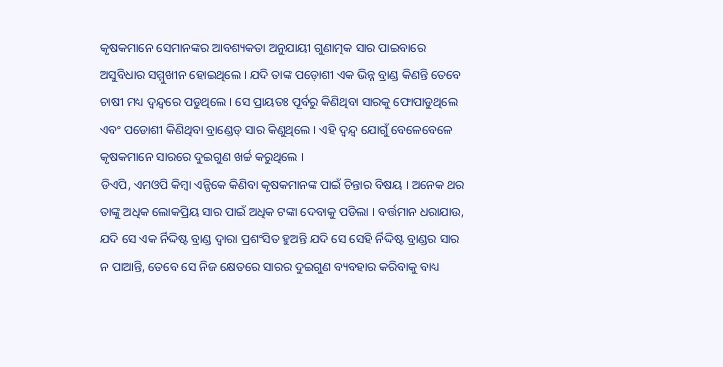କୃଷକମାନେ ସେମାନଙ୍କର ଆବଶ୍ୟକତା ଅନୁଯାୟୀ ଗୁଣାତ୍ମକ ସାର ପାଇବାରେ ଅସୁବିଧାର ସମ୍ମୁଖୀନ ହୋଇଥିଲେ । ଯଦି ତାଙ୍କ ପଡ଼ୋଶୀ ଏକ ଭିନ୍ନ ବ୍ରାଣ୍ଡ କିଣନ୍ତି ତେବେ ଚାଷୀ ମଧ୍ୟ ଦ୍ୱନ୍ଦ୍ୱରେ ପଡୁଥିଲେ । ସେ ପ୍ରାୟତଃ ପୂର୍ବରୁ କିଣିଥିବା ସାରକୁ ଫୋପାଡୁଥିଲେ ଏବଂ ପଡୋଶୀ କିଣିଥିବା ବ୍ରାଣ୍ଡେଡ୍ ସାର କିଣୁଥିଲେ । ଏହି ଦ୍ୱନ୍ଦ୍ୱ ଯୋଗୁଁ ବେଳେବେଳେ କୃଷକମାନେ ସାରରେ ଦୁଇଗୁଣ ଖର୍ଚ୍ଚ କରୁଥିଲେ ।
ଡିଏପି, ଏମଓପି କିମ୍ବା ଏନ୍ପିକେ କିଣିବା କୃଷକମାନଙ୍କ ପାଇଁ ଚିନ୍ତାର ବିଷୟ । ଅନେକ ଥର ତାଙ୍କୁ ଅଧିକ ଲୋକପ୍ରିୟ ସାର ପାଇଁ ଅଧିକ ଟଙ୍କା ଦେବାକୁ ପଡିଲା । ବର୍ତ୍ତମାନ ଧରାଯାଉ, ଯଦି ସେ ଏକ ର୍ନିଦ୍ଦିଷ୍ଟ ବ୍ରାଣ୍ଡ ଦ୍ୱାରା ପ୍ରଶଂସିତ ହୁଅନ୍ତି ଯଦି ସେ ସେହି ର୍ନିଦ୍ଦିଷ୍ଟ ବ୍ରାଣ୍ଡର ସାର ନ ପାଆନ୍ତି, ତେବେ ସେ ନିଜ କ୍ଷେତରେ ସାରର ଦୁଇଗୁଣ ବ୍ୟବହାର କରିବାକୁ ବାଧ୍ୟ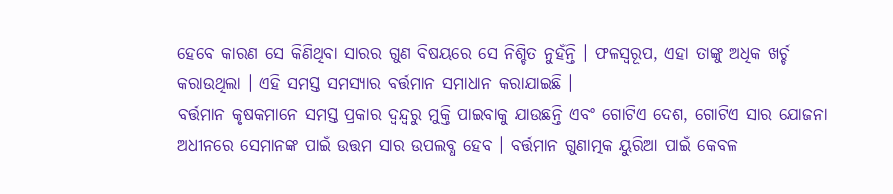ହେବେ କାରଣ ସେ କିଣିଥିବା ସାରର ଗୁଣ ବିଷୟରେ ସେ ନିଶ୍ଚିତ ନୁହଁନ୍ତି । ଫଳସ୍ୱରୂପ, ଏହା ତାଙ୍କୁ ଅଧିକ ଖର୍ଚ୍ଚ କରାଉଥିଲା । ଏହି ସମସ୍ତ ସମସ୍ୟାର ବର୍ତ୍ତମାନ ସମାଧାନ କରାଯାଇଛି ।
ବର୍ତ୍ତମାନ କୃଷକମାନେ ସମସ୍ତ ପ୍ରକାର ଦ୍ୱନ୍ଦ୍ୱରୁ ମୁକ୍ତି ପାଇବାକୁ ଯାଉଛନ୍ତି ଏବଂ ଗୋଟିଏ ଦେଶ, ଗୋଟିଏ ସାର ଯୋଜନା ଅଧୀନରେ ସେମାନଙ୍କ ପାଇଁ ଉତ୍ତମ ସାର ଉପଲବ୍ଧ ହେବ । ବର୍ତ୍ତମାନ ଗୁଣାତ୍ମକ ୟୁରିଆ ପାଇଁ କେବଳ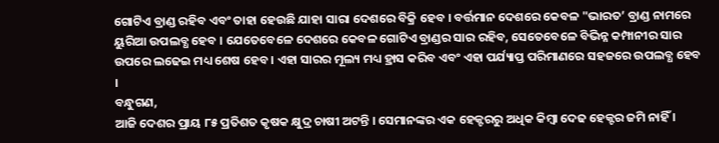ଗୋଟିଏ ବ୍ରାଣ୍ଡ ରହିବ ଏବଂ ତାହା ହେଉଛି ଯାହା ସାରା ଦେଶରେ ବିକ୍ରି ହେବ । ବର୍ତ୍ତମାନ ଦେଶରେ କେବଳ "ଭାରତ’ ବ୍ରାଣ୍ଡ ନାମରେ ୟୁରିଆ ଉପଲବ୍ଧ ହେବ । ଯେତେବେଳେ ଦେଶରେ କେବଳ ଗୋଟିଏ ବ୍ରାଣ୍ଡର ସାର ରହିବ, ସେତେବେଳେ ବିଭିନ୍ନ କମ୍ପାନୀର ସାର ଉପରେ ଲଢେଇ ମଧ୍ୟ ଶେଷ ହେବ । ଏହା ସାରର ମୂଲ୍ୟ ମଧ୍ୟ ହ୍ରାସ କରିବ ଏବଂ ଏହା ପର୍ଯ୍ୟାପ୍ତ ପରିମାଣରେ ସହଜରେ ଉପଲବ୍ଧ ହେବ ।
ବନ୍ଧୁଗଣ,
ଆଜି ଦେଶର ପ୍ରାୟ ୮୫ ପ୍ରତିଶତ କୃଷକ କ୍ଷୁଦ୍ର ଚାଷୀ ଅଟନ୍ତି । ସେମାନଙ୍କର ଏକ ହେକ୍ଟରରୁ ଅଧିକ କିମ୍ବା ଦେଢ ହେକ୍ଟର ଜମି ନାହିଁ ।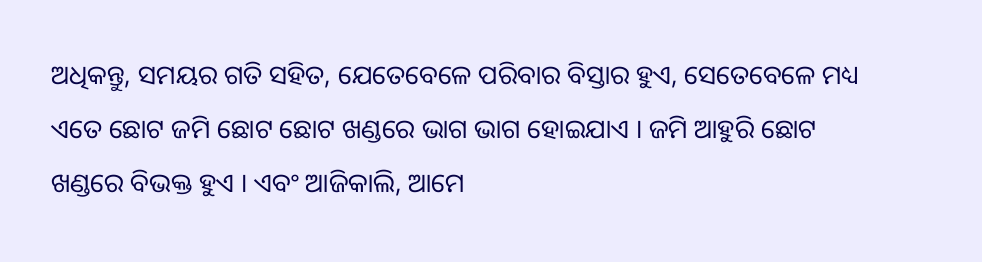ଅଧିକନ୍ତୁ, ସମୟର ଗତି ସହିତ, ଯେତେବେଳେ ପରିବାର ବିସ୍ତାର ହୁଏ, ସେତେବେଳେ ମଧ୍ୟ ଏତେ ଛୋଟ ଜମି ଛୋଟ ଛୋଟ ଖଣ୍ଡରେ ଭାଗ ଭାଗ ହୋଇଯାଏ । ଜମି ଆହୁରି ଛୋଟ ଖଣ୍ଡରେ ବିଭକ୍ତ ହୁଏ । ଏବଂ ଆଜିକାଲି, ଆମେ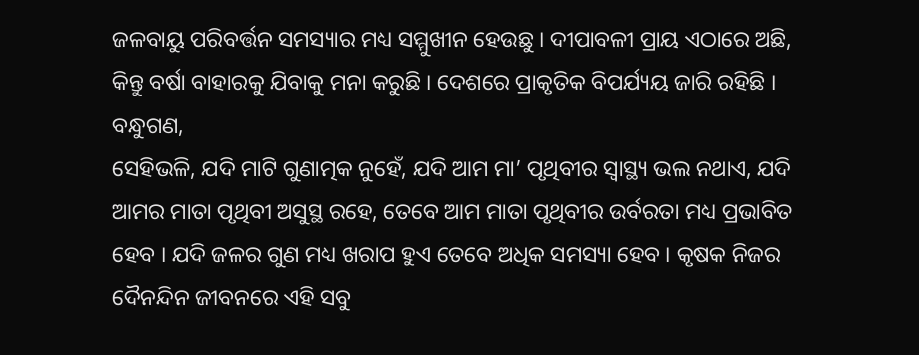ଜଳବାୟୁ ପରିବର୍ତ୍ତନ ସମସ୍ୟାର ମଧ୍ୟ ସମ୍ମୁଖୀନ ହେଉଛୁ । ଦୀପାବଳୀ ପ୍ରାୟ ଏଠାରେ ଅଛି, କିନ୍ତୁ ବର୍ଷା ବାହାରକୁ ଯିବାକୁ ମନା କରୁଛି । ଦେଶରେ ପ୍ରାକୃତିକ ବିପର୍ଯ୍ୟୟ ଜାରି ରହିଛି ।
ବନ୍ଧୁଗଣ,
ସେହିଭଳି, ଯଦି ମାଟି ଗୁଣାତ୍ମକ ନୁହେଁ, ଯଦି ଆମ ମା’ ପୃଥିବୀର ସ୍ୱାସ୍ଥ୍ୟ ଭଲ ନଥାଏ, ଯଦି ଆମର ମାତା ପୃଥିବୀ ଅସୁସ୍ଥ ରହେ, ତେବେ ଆମ ମାତା ପୃଥିବୀର ଉର୍ବରତା ମଧ୍ୟ ପ୍ରଭାବିତ ହେବ । ଯଦି ଜଳର ଗୁଣ ମଧ୍ୟ ଖରାପ ହୁଏ ତେବେ ଅଧିକ ସମସ୍ୟା ହେବ । କୃଷକ ନିଜର ଦୈନନ୍ଦିନ ଜୀବନରେ ଏହି ସବୁ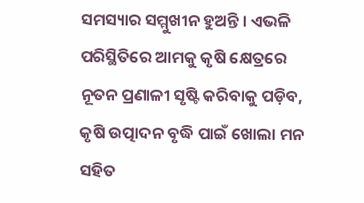ସମସ୍ୟାର ସମ୍ମୁଖୀନ ହୁଅନ୍ତି । ଏଭଳି ପରିସ୍ଥିତିରେ ଆମକୁ କୃଷି କ୍ଷେତ୍ରରେ ନୂତନ ପ୍ରଣାଳୀ ସୃଷ୍ଟି କରିବାକୁ ପଡ଼ିବ, କୃଷି ଉତ୍ପାଦନ ବୃଦ୍ଧି ପାଇଁ ଖୋଲା ମନ ସହିତ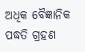ଅଧିକ ବୈଜ୍ଞାନିକ ପଦ୍ଧତି ଗ୍ରହଣ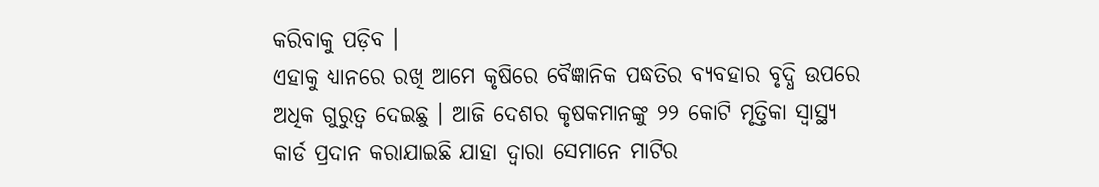କରିବାକୁ ପଡ଼ିବ ।
ଏହାକୁ ଧ୍ୟାନରେ ରଖି ଆମେ କୃଷିରେ ବୈଜ୍ଞାନିକ ପଦ୍ଧତିର ବ୍ୟବହାର ବୃଦ୍ଧି ଉପରେ ଅଧିକ ଗୁରୁତ୍ୱ ଦେଇଛୁ । ଆଜି ଦେଶର କୃଷକମାନଙ୍କୁ ୨୨ କୋଟି ମୃତ୍ତିକା ସ୍ୱାସ୍ଥ୍ୟ କାର୍ଡ ପ୍ରଦାନ କରାଯାଇଛି ଯାହା ଦ୍ୱାରା ସେମାନେ ମାଟିର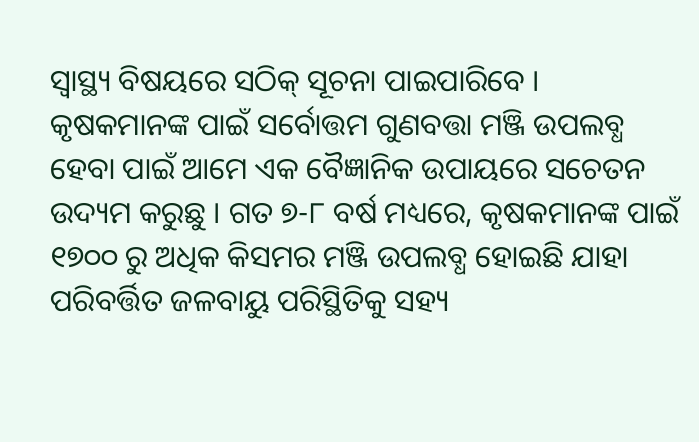ସ୍ୱାସ୍ଥ୍ୟ ବିଷୟରେ ସଠିକ୍ ସୂଚନା ପାଇପାରିବେ । କୃଷକମାନଙ୍କ ପାଇଁ ସର୍ବୋତ୍ତମ ଗୁଣବତ୍ତା ମଞ୍ଜି ଉପଲବ୍ଧ ହେବା ପାଇଁ ଆମେ ଏକ ବୈଜ୍ଞାନିକ ଉପାୟରେ ସଚେତନ ଉଦ୍ୟମ କରୁଛୁ । ଗତ ୭-୮ ବର୍ଷ ମଧ୍ୟରେ, କୃଷକମାନଙ୍କ ପାଇଁ ୧୭୦୦ ରୁ ଅଧିକ କିସମର ମଞ୍ଜି ଉପଲବ୍ଧ ହୋଇଛି ଯାହା ପରିବର୍ତ୍ତିତ ଜଳବାୟୁ ପରିସ୍ଥିତିକୁ ସହ୍ୟ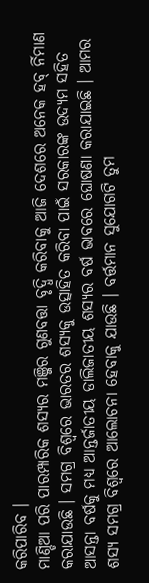କରିପାରିବ ।
ମାଣ୍ଡିଆ ପରି ପାରମ୍ପାରିକ ଶସ୍ୟର ମଞ୍ଜିର ଗୁଣବତ୍ତା ବୃଦ୍ଧି କରିବାକୁ ଆଜି ଦେଶରେ ଅନେକ ହବ୍ ର୍ନିମାଣ କରାଯାଉଛି । ସମଗ୍ର ବିଶ୍ୱରେ ଭାରତର ଶସ୍ୟକୁ ଉତ୍ସାହିତ କରିବା ପାଇଁ ସରକାରଙ୍କ ଉଦ୍ୟମ ସହିତ ଆସନ୍ତା ବର୍ଷକୁ ମଧ୍ୟ ଆନ୍ତର୍ଜାତୀୟ ଡାଲିଜାତୀୟ ଶସ୍ୟର ବର୍ଷ ଭାବରେ ଘୋଷଣା କରାଯାଇଛି । ଆମର ଶସ୍ୟ ସମଗ୍ର ବିଶ୍ୱରେ ଆଲୋଚନା ହେବାକୁ ଯାଉଛି । ବର୍ତ୍ତମାନ ସୁଯୋଗଟି ତୁମ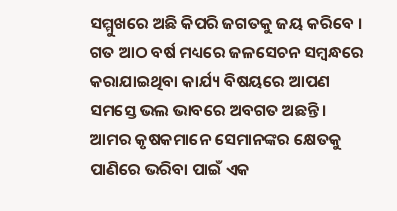ସମ୍ମୁଖରେ ଅଛି କିପରି ଜଗତକୁ ଜୟ କରିବେ ।
ଗତ ଆଠ ବର୍ଷ ମଧ୍ୟରେ ଜଳସେଚନ ସମ୍ବନ୍ଧରେ କରାଯାଇଥିବା କାର୍ଯ୍ୟ ବିଷୟରେ ଆପଣ ସମସ୍ତେ ଭଲ ଭାବରେ ଅବଗତ ଅଛନ୍ତି । ଆମର କୃଷକମାନେ ସେମାନଙ୍କର କ୍ଷେତକୁ ପାଣିରେ ଭରିବା ପାଇଁ ଏକ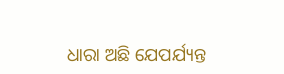ଧାରା ଅଛି ଯେପର୍ଯ୍ୟନ୍ତ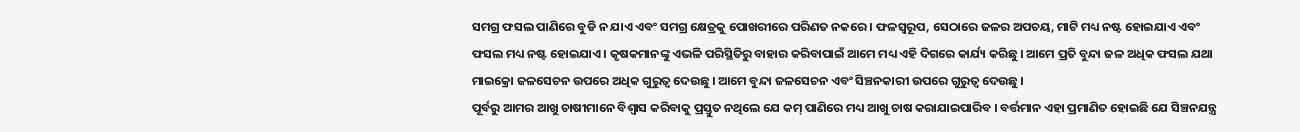ସମଗ୍ର ଫସଲ ପାଣିରେ ବୁଡି ନ ଯାଏ ଏବଂ ସମଗ୍ର କ୍ଷେତ୍ରକୁ ପୋଖରୀରେ ପରିଣତ ନକରେ । ଫଳସ୍ୱରୂପ, ସେଠାରେ ଜଳର ଅପଚୟ, ମାଟି ମଧ୍ୟ ନଷ୍ଟ ହୋଇଯାଏ ଏବଂ ଫସଲ ମଧ୍ୟ ନଷ୍ଟ ହୋଇଯାଏ । କୃଷକମାନଙ୍କୁ ଏଭଳି ପରିସ୍ଥିତିରୁ ବାହାର କରିବାପାଇଁ ଆମେ ମଧ୍ୟ ଏହି ଦିଗରେ କାର୍ଯ୍ୟ କରିଛୁ । ଆମେ ପ୍ରତି ବୁନ୍ଦା ଜଳ ଅଧିକ ଫସଲ ଯଥା ମାଇକ୍ରୋ ଜଳସେଚନ ଉପରେ ଅଧିକ ଗୁରୁତ୍ୱ ଦେଉଛୁ । ଆମେ ବୁନ୍ଦା ଜଳସେଚନ ଏବଂ ସିଞ୍ଚନକାରୀ ଉପରେ ଗୁରୁତ୍ୱ ଦେଉଛୁ ।
ପୂର୍ବରୁ ଆମର ଆଖୁ ଚାଷୀମାନେ ବିଶ୍ୱାସ କରିବାକୁ ପ୍ରସ୍ତୁତ ନଥିଲେ ଯେ କମ୍ ପାଣିରେ ମଧ୍ୟ ଆଖୁ ଚାଷ କରାଯାଇପାରିବ । ବର୍ତ୍ତମାନ ଏହା ପ୍ରମାଣିତ ହୋଇଛି ଯେ ସିଞ୍ଚନଯନ୍ତ୍ର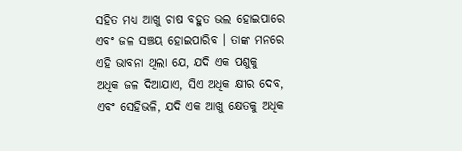ସହିତ ମଧ୍ୟ ଆଖୁ ଚାଷ ବହୁତ ଭଲ ହୋଇପାରେ ଏବଂ ଜଳ ସଞ୍ଚୟ ହୋଇପାରିବ । ତାଙ୍କ ମନରେ ଏହି ଭାବନା ଥିଲା ଯେ, ଯଦି ଏକ ପଶୁକୁ ଅଧିକ ଜଳ ଦିଆଯାଏ, ସିଏ ଅଧିକ କ୍ଷୀର ଦେବ, ଏବଂ ସେହିଭଳି, ଯଦି ଏକ ଆଖୁ କ୍ଷେତକୁ ଅଧିକ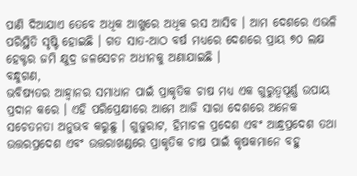ପାଣି ଦିଆଯାଏ ତେବେ ଅଧିକ ଆଖୁରେ ଅଧିକ ରସ ଆସିବ । ଆମ ଦେଶରେ ଏଭଳି ପରିସ୍ଥିତି ସୃଷ୍ଟି ହୋଇଛି । ଗତ ସାତ-ଆଠ ବର୍ଷ ମଧ୍ୟରେ ଦେଶରେ ପ୍ରାୟ ୭୦ ଲକ୍ଷ ହେକ୍ଟର ଜମି କ୍ଷୁଦ୍ର ଜଳସେଚନ ଅଧୀନକୁ ଅଣାଯାଇଛି ।
ବନ୍ଧୁଗଣ,
ଭବିଷ୍ୟତର ଆହ୍ୱାନର ସମାଧାନ ପାଇଁ ପ୍ରାକୃତିକ ଚାଷ ମଧ୍ୟ ଏକ ଗୁରୁତ୍ୱପୂର୍ଣ୍ଣ ଉପାୟ ପ୍ରଦାନ କରେ । ଏହି ପରିପ୍ରେକ୍ଷୀରେ ଆମେ ଆଜି ସାରା ଦେଶରେ ଅନେକ ସଚେତନତା ଅନୁଭବ କରୁଛୁ । ଗୁଜୁରାଟ, ହିମାଚଳ ପ୍ରଦେଶ ଏବଂ ଆନ୍ଧ୍ରପ୍ରଦେଶ ତଥା ଉତ୍ତରପ୍ରଦେଶ ଏବଂ ଉତ୍ତରାଖଣ୍ଡରେ ପ୍ରାକୃତିକ ଚାଷ ପାଇଁ କୃଷକମାନେ ବହୁ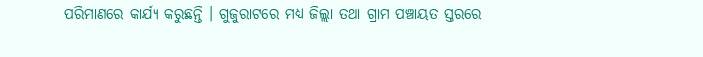ପରିମାଣରେ କାର୍ଯ୍ୟ କରୁଛନ୍ତି । ଗୁଜୁରାଟରେ ମଧ୍ୟ ଜିଲ୍ଲା ତଥା ଗ୍ରାମ ପଞ୍ଚାୟତ ସ୍ତରରେ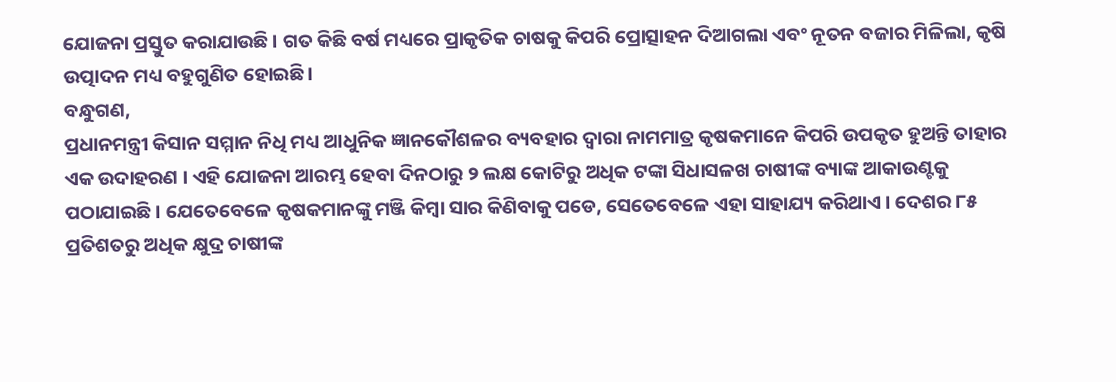ଯୋଜନା ପ୍ରସ୍ତୁତ କରାଯାଉଛି । ଗତ କିଛି ବର୍ଷ ମଧ୍ୟରେ ପ୍ରାକୃତିକ ଚାଷକୁ କିପରି ପ୍ରୋତ୍ସାହନ ଦିଆଗଲା ଏବଂ ନୂତନ ବଜାର ମିଳିଲା, କୃଷି ଉତ୍ପାଦନ ମଧ୍ୟ ବହୁଗୁଣିତ ହୋଇଛି ।
ବନ୍ଧୁଗଣ,
ପ୍ରଧାନମନ୍ତ୍ରୀ କିସାନ ସମ୍ମାନ ନିଧି ମଧ୍ୟ ଆଧୁନିକ ଜ୍ଞାନକୌଶଳର ବ୍ୟବହାର ଦ୍ୱାରା ନାମମାତ୍ର କୃଷକମାନେ କିପରି ଉପକୃତ ହୁଅନ୍ତି ତାହାର ଏକ ଉଦାହରଣ । ଏହି ଯୋଜନା ଆରମ୍ଭ ହେବା ଦିନଠାରୁ ୨ ଲକ୍ଷ କୋଟିରୁ ଅଧିକ ଟଙ୍କା ସିଧାସଳଖ ଚାଷୀଙ୍କ ବ୍ୟାଙ୍କ ଆକାଉଣ୍ଟକୁ ପଠାଯାଇଛି । ଯେତେବେଳେ କୃଷକମାନଙ୍କୁ ମଞ୍ଜି କିମ୍ବା ସାର କିଣିବାକୁ ପଡେ, ସେତେବେଳେ ଏହା ସାହାଯ୍ୟ କରିଥାଏ । ଦେଶର ୮୫ ପ୍ରତିଶତରୁ ଅଧିକ କ୍ଷୁଦ୍ର ଚାଷୀଙ୍କ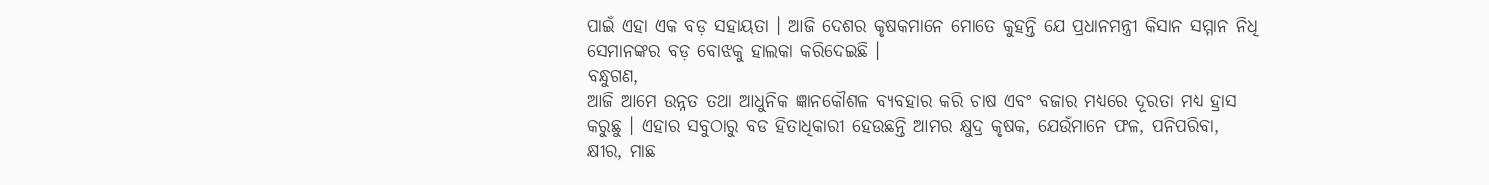ପାଇଁ ଏହା ଏକ ବଡ଼ ସହାୟତା । ଆଜି ଦେଶର କୃଷକମାନେ ମୋତେ କୁହନ୍ତି ଯେ ପ୍ରଧାନମନ୍ତ୍ରୀ କିସାନ ସମ୍ମାନ ନିଧି ସେମାନଙ୍କର ବଡ଼ ବୋଝକୁ ହାଲକା କରିଦେଇଛି ।
ବନ୍ଧୁଗଣ,
ଆଜି ଆମେ ଉନ୍ନତ ତଥା ଆଧୁନିକ ଜ୍ଞାନକୌଶଳ ବ୍ୟବହାର କରି ଚାଷ ଏବଂ ବଜାର ମଧ୍ୟରେ ଦୂରତା ମଧ୍ୟ ହ୍ରାସ କରୁଛୁ । ଏହାର ସବୁଠାରୁ ବଡ ହିତାଧିକାରୀ ହେଉଛନ୍ତି ଆମର କ୍ଷୁଦ୍ର କୃଷକ, ଯେଉଁମାନେ ଫଳ, ପନିପରିବା, କ୍ଷୀର, ମାଛ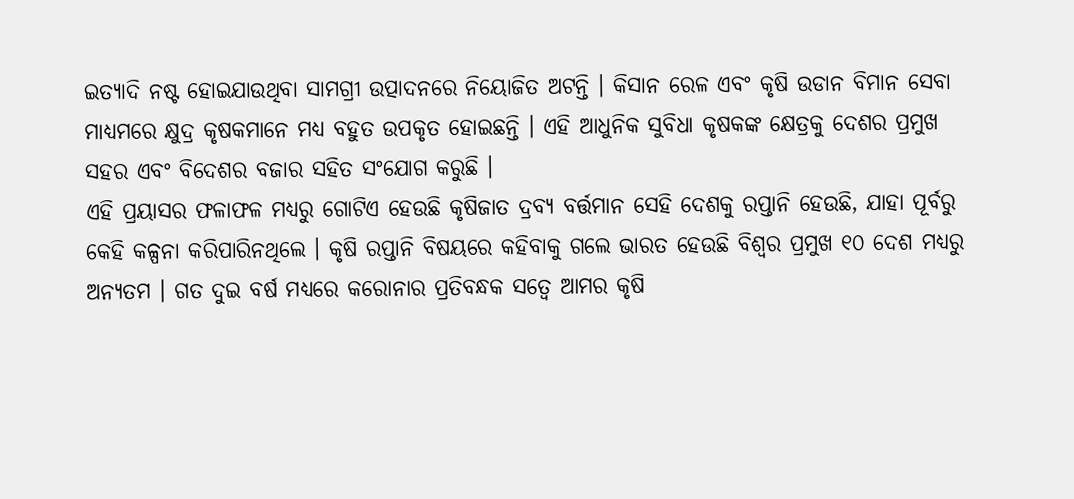ଇତ୍ୟାଦି ନଷ୍ଟ ହୋଇଯାଉଥିବା ସାମଗ୍ରୀ ଉତ୍ପାଦନରେ ନିୟୋଜିତ ଅଟନ୍ତି । କିସାନ ରେଳ ଏବଂ କୃଷି ଉଡାନ ବିମାନ ସେବା ମାଧ୍ୟମରେ କ୍ଷୁଦ୍ର କୃଷକମାନେ ମଧ୍ୟ ବହୁତ ଉପକୃତ ହୋଇଛନ୍ତି । ଏହି ଆଧୁନିକ ସୁବିଧା କୃଷକଙ୍କ କ୍ଷେତ୍ରକୁ ଦେଶର ପ୍ରମୁଖ ସହର ଏବଂ ବିଦେଶର ବଜାର ସହିତ ସଂଯୋଗ କରୁଛି ।
ଏହି ପ୍ରୟାସର ଫଳାଫଳ ମଧ୍ୟରୁ ଗୋଟିଏ ହେଉଛି କୃଷିଜାତ ଦ୍ରବ୍ୟ ବର୍ତ୍ତମାନ ସେହି ଦେଶକୁ ରପ୍ତାନି ହେଉଛି, ଯାହା ପୂର୍ବରୁ କେହି କଳ୍ପନା କରିପାରିନଥିଲେ । କୃଷି ରପ୍ତାନି ବିଷୟରେ କହିବାକୁ ଗଲେ ଭାରତ ହେଉଛି ବିଶ୍ୱର ପ୍ରମୁଖ ୧୦ ଦେଶ ମଧ୍ୟରୁ ଅନ୍ୟତମ । ଗତ ଦୁଇ ବର୍ଷ ମଧ୍ୟରେ କରୋନାର ପ୍ରତିବନ୍ଧକ ସତ୍ୱେ ଆମର କୃଷି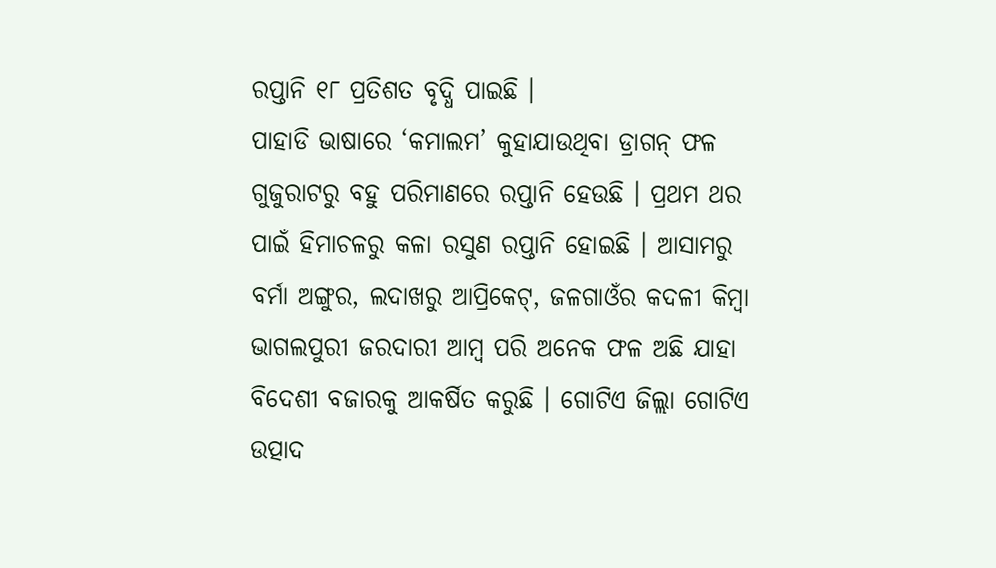ରପ୍ତାନି ୧୮ ପ୍ରତିଶତ ବୃଦ୍ଧି ପାଇଛି ।
ପାହାଡି ଭାଷାରେ ‘କମାଲମ’ କୁହାଯାଉଥିବା ଡ୍ରାଗନ୍ ଫଳ ଗୁଜୁରାଟରୁ ବହୁ ପରିମାଣରେ ରପ୍ତାନି ହେଉଛି । ପ୍ରଥମ ଥର ପାଇଁ ହିମାଚଳରୁ କଳା ରସୁଣ ରପ୍ତାନି ହୋଇଛି । ଆସାମରୁ ବର୍ମା ଅଙ୍ଗୁର, ଲଦାଖରୁ ଆପ୍ରିକେଟ୍, ଜଳଗାଓଁର କଦଳୀ କିମ୍ବା ଭାଗଲପୁରୀ ଜରଦାରୀ ଆମ୍ବ ପରି ଅନେକ ଫଳ ଅଛି ଯାହା ବିଦେଶୀ ବଜାରକୁ ଆକର୍ଷିତ କରୁଛି । ଗୋଟିଏ ଜିଲ୍ଲା ଗୋଟିଏ ଉତ୍ପାଦ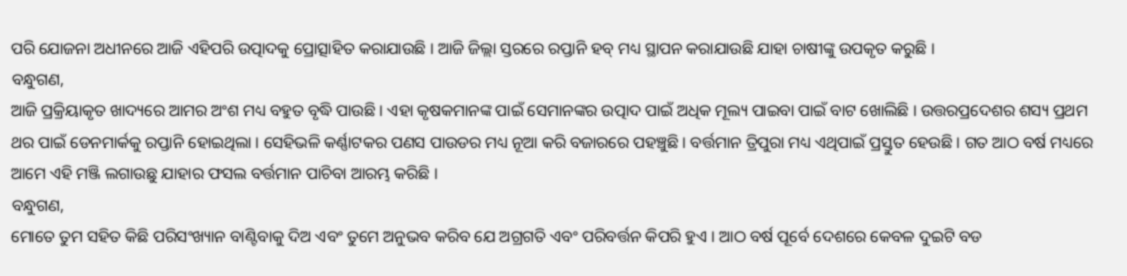ପରି ଯୋଜନା ଅଧୀନରେ ଆଜି ଏହିପରି ଉତ୍ପାଦକୁ ପ୍ରୋତ୍ସାହିତ କରାଯାଉଛି । ଆଜି ଜିଲ୍ଲା ସ୍ତରରେ ରପ୍ତାନି ହବ୍ ମଧ୍ୟ ସ୍ଥାପନ କରାଯାଉଛି ଯାହା ଚାଷୀଙ୍କୁ ଉପକୃତ କରୁଛି ।
ବନ୍ଧୁଗଣ,
ଆଜି ପ୍ରକ୍ରିୟାକୃତ ଖାଦ୍ୟରେ ଆମର ଅଂଶ ମଧ୍ୟ ବହୁତ ବୃଦ୍ଧି ପାଉଛି । ଏହା କୃଷକମାନଙ୍କ ପାଇଁ ସେମାନଙ୍କର ଉତ୍ପାଦ ପାଇଁ ଅଧିକ ମୂଲ୍ୟ ପାଇବା ପାଇଁ ବାଟ ଖୋଲିଛି । ଉତ୍ତରପ୍ରଦେଶର ଶସ୍ୟ ପ୍ରଥମ ଥର ପାଇଁ ଡେନମାର୍କକୁ ରପ୍ତାନି ହୋଇଥିଲା । ସେହିଭଳି କର୍ଣ୍ଣାଟକର ପଣସ ପାଉଡର ମଧ୍ୟ ନୂଆ କରି ବଜାରରେ ପହଞ୍ଚୁଛି । ବର୍ତ୍ତମାନ ତ୍ରିପୁରା ମଧ୍ୟ ଏଥିପାଇଁ ପ୍ରସ୍ତୁତ ହେଉଛି । ଗତ ଆଠ ବର୍ଷ ମଧ୍ୟରେ ଆମେ ଏହି ମଞ୍ଜି ଲଗାଉଛୁ ଯାହାର ଫସଲ ବର୍ତ୍ତମାନ ପାଚିବା ଆରମ୍ଭ କରିଛି ।
ବନ୍ଧୁଗଣ,
ମୋତେ ତୁମ ସହିତ କିଛି ପରିସଂଖ୍ୟାନ ବାଣ୍ଟିବାକୁ ଦିଅ ଏବଂ ତୁମେ ଅନୁଭବ କରିବ ଯେ ଅଗ୍ରଗତି ଏବଂ ପରିବର୍ତ୍ତନ କିପରି ହୁଏ । ଆଠ ବର୍ଷ ପୂର୍ବେ ଦେଶରେ କେବଳ ଦୁଇଟି ବଡ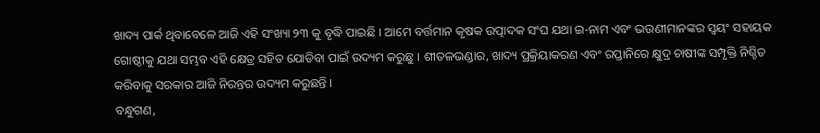ଖାଦ୍ୟ ପାର୍କ ଥିବାବେଳେ ଆଜି ଏହି ସଂଖ୍ୟା ୨୩ କୁ ବୃଦ୍ଧି ପାଇଛି । ଆମେ ବର୍ତ୍ତମାନ କୃଷକ ଉତ୍ପାଦକ ସଂଘ ଯଥା ଇ-ନାମ ଏବଂ ଭଉଣୀମାନଙ୍କର ସ୍ୱୟଂ ସହାୟକ ଗୋଷ୍ଠୀକୁ ଯଥା ସମ୍ଭବ ଏହି କ୍ଷେତ୍ର ସହିତ ଯୋଡିବା ପାଇଁ ଉଦ୍ୟମ କରୁଛୁ । ଶୀତଳଭଣ୍ଡାର, ଖାଦ୍ୟ ପ୍ରକ୍ରିୟାକରଣ ଏବଂ ରପ୍ତାନିରେ କ୍ଷୁଦ୍ର ଚାଷୀଙ୍କ ସମ୍ପୃକ୍ତି ନିଶ୍ଚିତ କରିବାକୁ ସରକାର ଆଜି ନିରନ୍ତର ଉଦ୍ୟମ କରୁଛନ୍ତି ।
ବନ୍ଧୁଗଣ,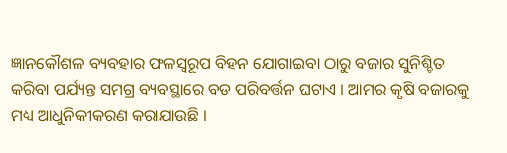ଜ୍ଞାନକୌଶଳ ବ୍ୟବହାର ଫଳସ୍ୱରୂପ ବିହନ ଯୋଗାଇବା ଠାରୁ ବଜାର ସୁନିଶ୍ଚିତ କରିବା ପର୍ଯ୍ୟନ୍ତ ସମଗ୍ର ବ୍ୟବସ୍ଥାରେ ବଡ ପରିବର୍ତ୍ତନ ଘଟାଏ । ଆମର କୃଷି ବଜାରକୁ ମଧ୍ୟ ଆଧୁନିକୀକରଣ କରାଯାଉଛି ।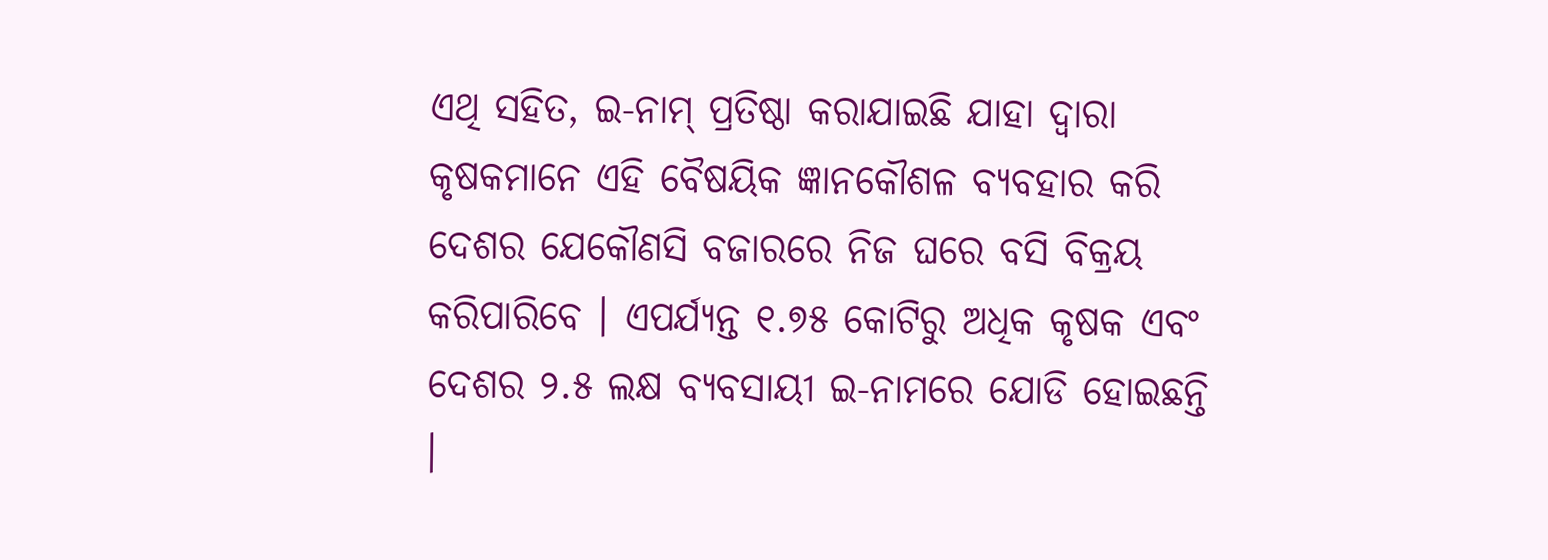ଏଥି ସହିତ, ଇ-ନାମ୍ ପ୍ରତିଷ୍ଠା କରାଯାଇଛି ଯାହା ଦ୍ୱାରା କୃଷକମାନେ ଏହି ବୈଷୟିକ ଜ୍ଞାନକୌଶଳ ବ୍ୟବହାର କରି ଦେଶର ଯେକୌଣସି ବଜାରରେ ନିଜ ଘରେ ବସି ବିକ୍ରୟ କରିପାରିବେ । ଏପର୍ଯ୍ୟନ୍ତ ୧.୭୫ କୋଟିରୁ ଅଧିକ କୃଷକ ଏବଂ ଦେଶର ୨.୫ ଲକ୍ଷ ବ୍ୟବସାୟୀ ଇ-ନାମରେ ଯୋଡି ହୋଇଛନ୍ତି ।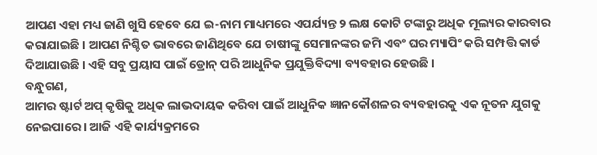ଆପଣ ଏହା ମଧ୍ୟ ଜାଣି ଖୁସି ହେବେ ଯେ ଇ-ନାମ ମାଧ୍ୟମରେ ଏପର୍ଯ୍ୟନ୍ତ ୨ ଲକ୍ଷ କୋଟି ଟଙ୍କାରୁ ଅଧିକ ମୂଲ୍ୟର କାରବାର କରାଯାଇଛି । ଆପଣ ନିଶ୍ଚିତ ଭାବରେ ଜାଣିଥିବେ ଯେ ଚାଷୀଙ୍କୁ ସେମାନଙ୍କର ଜମି ଏବଂ ଘର ମ୍ୟାପିଂ କରି ସମ୍ପତ୍ତି କାର୍ଡ ଦିଆଯାଉଛି । ଏହି ସବୁ ପ୍ରୟାସ ପାଇଁ ଡ୍ରୋନ୍ ପରି ଆଧୁନିକ ପ୍ରଯୁକ୍ତିବିଦ୍ୟା ବ୍ୟବହାର ହେଉଛି ।
ବନ୍ଧୁଗଣ,
ଆମର ଷ୍ଟାର୍ଟ ଅପ୍ କୃଷିକୁ ଅଧିକ ଲାଭଦାୟକ କରିବା ପାଇଁ ଆଧୁନିକ ଜ୍ଞାନକୌଶଳର ବ୍ୟବହାରକୁ ଏକ ନୂତନ ଯୁଗକୁ ନେଇପାରେ । ଆଜି ଏହି କାର୍ଯ୍ୟକ୍ରମରେ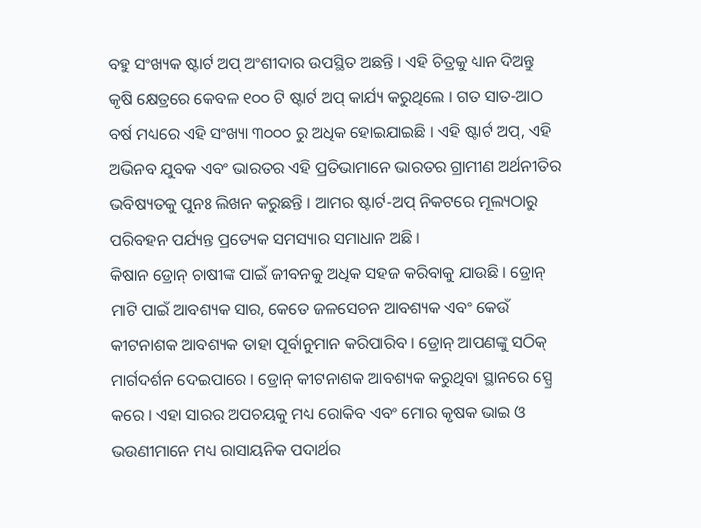ବହୁ ସଂଖ୍ୟକ ଷ୍ଟାର୍ଟ ଅପ୍ ଅଂଶୀଦାର ଉପସ୍ଥିତ ଅଛନ୍ତି । ଏହି ଚିତ୍ରକୁ ଧ୍ୟାନ ଦିଅନ୍ତୁ କୃଷି କ୍ଷେତ୍ରରେ କେବଳ ୧୦୦ ଟି ଷ୍ଟାର୍ଟ ଅପ୍ କାର୍ଯ୍ୟ କରୁଥିଲେ । ଗତ ସାତ-ଆଠ ବର୍ଷ ମଧ୍ୟରେ ଏହି ସଂଖ୍ୟା ୩୦୦୦ ରୁ ଅଧିକ ହୋଇଯାଇଛି । ଏହି ଷ୍ଟାର୍ଟ ଅପ୍, ଏହି ଅଭିନବ ଯୁବକ ଏବଂ ଭାରତର ଏହି ପ୍ରତିଭାମାନେ ଭାରତର ଗ୍ରାମୀଣ ଅର୍ଥନୀତିର ଭବିଷ୍ୟତକୁ ପୁନଃ ଲିଖନ କରୁଛନ୍ତି । ଆମର ଷ୍ଟାର୍ଟ-ଅପ୍ ନିକଟରେ ମୂଲ୍ୟଠାରୁ ପରିବହନ ପର୍ଯ୍ୟନ୍ତ ପ୍ରତ୍ୟେକ ସମସ୍ୟାର ସମାଧାନ ଅଛି ।
କିଷାନ ଡ୍ରୋନ୍ ଚାଷୀଙ୍କ ପାଇଁ ଜୀବନକୁ ଅଧିକ ସହଜ କରିବାକୁ ଯାଉଛି । ଡ୍ରୋନ୍ ମାଟି ପାଇଁ ଆବଶ୍ୟକ ସାର, କେତେ ଜଳସେଚନ ଆବଶ୍ୟକ ଏବଂ କେଉଁ କୀଟନାଶକ ଆବଶ୍ୟକ ତାହା ପୂର୍ବାନୁମାନ କରିପାରିବ । ଡ୍ରୋନ୍ ଆପଣଙ୍କୁ ସଠିକ୍ ମାର୍ଗଦର୍ଶନ ଦେଇପାରେ । ଡ୍ରୋନ୍ କୀଟନାଶକ ଆବଶ୍ୟକ କରୁଥିବା ସ୍ଥାନରେ ସ୍ପ୍ରେ କରେ । ଏହା ସାରର ଅପଚୟକୁ ମଧ୍ୟ ରୋକିବ ଏବଂ ମୋର କୃଷକ ଭାଇ ଓ ଭଉଣୀମାନେ ମଧ୍ୟ ରାସାୟନିକ ପଦାର୍ଥର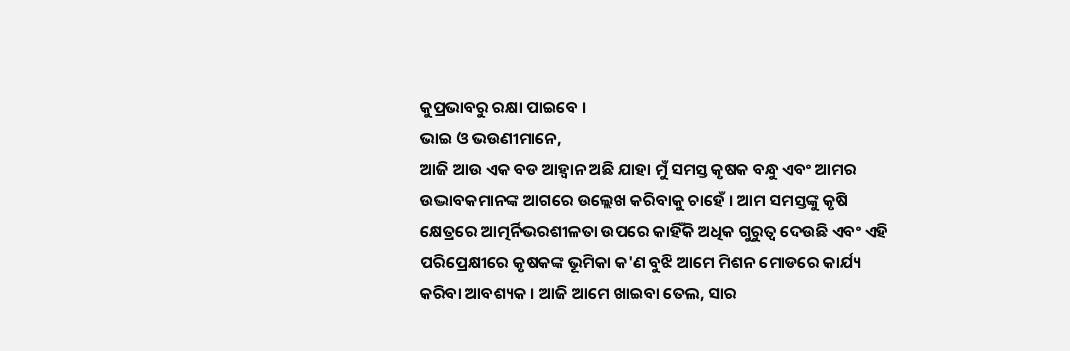କୁପ୍ରଭାବରୁ ରକ୍ଷା ପାଇବେ ।
ଭାଇ ଓ ଭଉଣୀମାନେ,
ଆଜି ଆଉ ଏକ ବଡ ଆହ୍ୱାନ ଅଛି ଯାହା ମୁଁ ସମସ୍ତ କୃଷକ ବନ୍ଧୁ ଏବଂ ଆମର ଉଦ୍ଭାବକମାନଙ୍କ ଆଗରେ ଉଲ୍ଲେଖ କରିବାକୁ ଚାହେଁ । ଆମ ସମସ୍ତଙ୍କୁ କୃଷି କ୍ଷେତ୍ରରେ ଆତ୍ମର୍ନିଭରଶୀଳତା ଉପରେ କାହିଁକି ଅଧିକ ଗୁରୁତ୍ୱ ଦେଉଛି ଏବଂ ଏହି ପରିପ୍ରେକ୍ଷୀରେ କୃଷକଙ୍କ ଭୂମିକା କ'ଣ ବୁଝି ଆମେ ମିଶନ ମୋଡରେ କାର୍ଯ୍ୟ କରିବା ଆବଶ୍ୟକ । ଆଜି ଆମେ ଖାଇବା ତେଲ, ସାର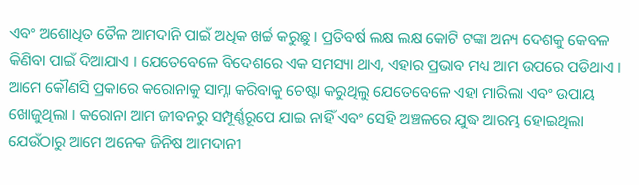ଏବଂ ଅଶୋଧିତ ତୈଳ ଆମଦାନି ପାଇଁ ଅଧିକ ଖର୍ଚ୍ଚ କରୁଛୁ । ପ୍ରତିବର୍ଷ ଲକ୍ଷ ଲକ୍ଷ କୋଟି ଟଙ୍କା ଅନ୍ୟ ଦେଶକୁ କେବଳ କିଣିବା ପାଇଁ ଦିଆଯାଏ । ଯେତେବେଳେ ବିଦେଶରେ ଏକ ସମସ୍ୟା ଥାଏ, ଏହାର ପ୍ରଭାବ ମଧ୍ୟ ଆମ ଉପରେ ପଡିଥାଏ ।
ଆମେ କୌଣସି ପ୍ରକାରେ କରୋନାକୁ ସାମ୍ନା କରିବାକୁ ଚେଷ୍ଟା କରୁଥିଲୁ ଯେତେବେଳେ ଏହା ମାରିଲା ଏବଂ ଉପାୟ ଖୋଜୁଥିଲା । କରୋନା ଆମ ଜୀବନରୁ ସମ୍ପୂର୍ଣ୍ଣରୂପେ ଯାଇ ନାହିଁ ଏବଂ ସେହି ଅଞ୍ଚଳରେ ଯୁଦ୍ଧ ଆରମ୍ଭ ହୋଇଥିଲା ଯେଉଁଠାରୁ ଆମେ ଅନେକ ଜିନିଷ ଆମଦାନୀ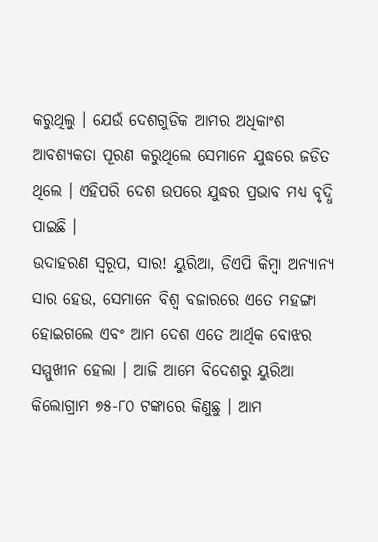କରୁଥିଲୁ । ଯେଉଁ ଦେଶଗୁଡିକ ଆମର ଅଧିକାଂଶ ଆବଶ୍ୟକତା ପୂରଣ କରୁଥିଲେ ସେମାନେ ଯୁଦ୍ଧରେ ଜଡିତ ଥିଲେ । ଏହିପରି ଦେଶ ଉପରେ ଯୁଦ୍ଧର ପ୍ରଭାବ ମଧ୍ୟ ବୃଦ୍ଧି ପାଇଛି ।
ଉଦାହରଣ ସ୍ୱରୂପ, ସାର! ୟୁରିଆ, ଡିଏପି କିମ୍ବା ଅନ୍ୟାନ୍ୟ ସାର ହେଉ, ସେମାନେ ବିଶ୍ୱ ବଜାରରେ ଏତେ ମହଙ୍ଗା ହୋଇଗଲେ ଏବଂ ଆମ ଦେଶ ଏତେ ଆର୍ଥିକ ବୋଝର ସମ୍ମୁଖୀନ ହେଲା । ଆଜି ଆମେ ବିଦେଶରୁ ୟୁରିଆ କିଲୋଗ୍ରାମ ୭୫-୮୦ ଟଙ୍କାରେ କିଣୁଛୁ । ଆମ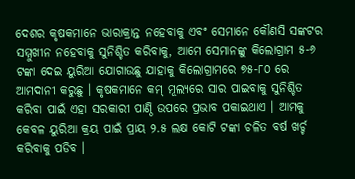ଦେଶର କୃଷକମାନେ ଭାରାକ୍ରାନ୍ତ ନହେବାକୁ ଏବଂ ସେମାନେ କୌଣସି ସଙ୍କଟର ସମ୍ମୁଖୀନ ନହେବାକୁ ସୁନିଶ୍ଚିତ କରିବାକୁ, ଆମେ ସେମାନଙ୍କୁ କିଲୋଗ୍ରାମ ୫-୬ ଟଙ୍କା ଦେଇ ୟୁରିଆ ଯୋଗାଉଛୁ ଯାହାକୁ କିଲୋଗ୍ରାମରେ ୭୫-୮୦ ରେ ଆମଦାନୀ କରୁଛୁ । କୃଷକମାନେ କମ୍ ମୂଲ୍ୟରେ ସାର ପାଇବାକୁ ସୁନିଶ୍ଚିତ କରିବା ପାଇଁ ଏହା ସରକାରୀ ପାଣ୍ଠି ଉପରେ ପ୍ରଭାବ ପକାଇଥାଏ । ଆମକୁ କେବଳ ୟୁରିଆ କ୍ରୟ ପାଇଁ ପ୍ରାୟ ୨.୫ ଲକ୍ଷ କୋଟି ଟଙ୍କା ଚଳିତ ବର୍ଷ ଖର୍ଚ୍ଚ କରିବାକୁ ପଡିବ ।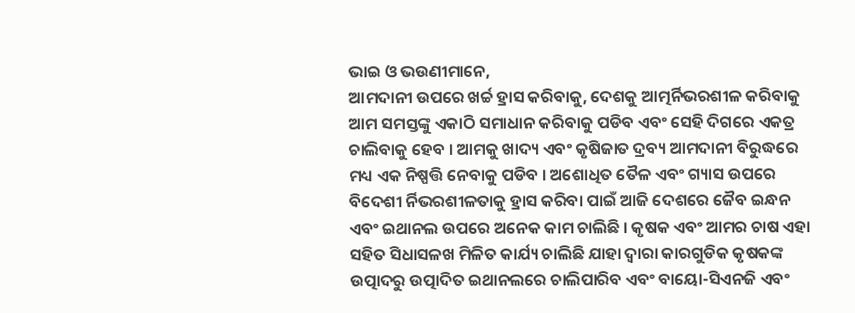ଭାଇ ଓ ଭଉଣୀମାନେ,
ଆମଦାନୀ ଉପରେ ଖର୍ଚ୍ଚ ହ୍ରାସ କରିବାକୁ, ଦେଶକୁ ଆତ୍ମର୍ନିଭରଶୀଳ କରିବାକୁ ଆମ ସମସ୍ତଙ୍କୁ ଏକାଠି ସମାଧାନ କରିବାକୁ ପଡିବ ଏବଂ ସେହି ଦିଗରେ ଏକତ୍ର ଚାଲିବାକୁ ହେବ । ଆମକୁ ଖାଦ୍ୟ ଏବଂ କୃଷିଜାତ ଦ୍ରବ୍ୟ ଆମଦାନୀ ବିରୁଦ୍ଧରେ ମଧ୍ୟ ଏକ ନିଷ୍ପତ୍ତି ନେବାକୁ ପଡିବ । ଅଶୋଧିତ ତୈଳ ଏବଂ ଗ୍ୟାସ ଉପରେ ବିଦେଶୀ ର୍ନିଭରଶୀଳତାକୁ ହ୍ରାସ କରିବା ପାଇଁ ଆଜି ଦେଶରେ ଜୈବ ଇନ୍ଧନ ଏବଂ ଇଥାନଲ ଉପରେ ଅନେକ କାମ ଚାଲିଛି । କୃଷକ ଏବଂ ଆମର ଚାଷ ଏହା ସହିତ ସିଧାସଳଖ ମିଳିତ କାର୍ଯ୍ୟ ଚାଲିଛି ଯାହା ଦ୍ୱାରା କାରଗୁଡିକ କୃଷକଙ୍କ ଉତ୍ପାଦରୁ ଉତ୍ପାଦିତ ଇଥାନଲରେ ଚାଲିପାରିବ ଏବଂ ବାୟୋ-ସିଏନଜି ଏବଂ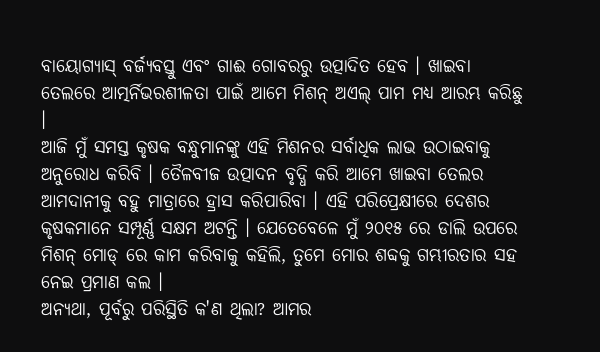ବାୟୋଗ୍ୟାସ୍ ବର୍ଜ୍ୟବସ୍ତୁ ଏବଂ ଗାଈ ଗୋବରରୁ ଉତ୍ପାଦିତ ହେବ । ଖାଇବା ତେଲରେ ଆତ୍ମର୍ନିଭରଶୀଳତା ପାଇଁ ଆମେ ମିଶନ୍ ଅଏଲ୍ ପାମ ମଧ୍ୟ ଆରମ୍ଭ କରିଛୁ ।
ଆଜି ମୁଁ ସମସ୍ତ କୃଷକ ବନ୍ଧୁମାନଙ୍କୁ ଏହି ମିଶନର ସର୍ବାଧିକ ଲାଭ ଉଠାଇବାକୁ ଅନୁରୋଧ କରିବି । ତୈଳବୀଜ ଉତ୍ପାଦନ ବୃଦ୍ଧି କରି ଆମେ ଖାଇବା ତେଲର ଆମଦାନୀକୁ ବହୁ ମାତ୍ରାରେ ହ୍ରାସ କରିପାରିବା । ଏହି ପରିପ୍ରେକ୍ଷୀରେ ଦେଶର କୃଷକମାନେ ସମ୍ପୂର୍ଣ୍ଣ ସକ୍ଷମ ଅଟନ୍ତି । ଯେତେବେଳେ ମୁଁ ୨୦୧୫ ରେ ଡାଲି ଉପରେ ମିଶନ୍ ମୋଡ୍ ରେ କାମ କରିବାକୁ କହିଲି, ତୁମେ ମୋର ଶବ୍ଦକୁ ଗମ୍ଭୀରତାର ସହ ନେଇ ପ୍ରମାଣ କଲ ।
ଅନ୍ୟଥା, ପୂର୍ବରୁ ପରିସ୍ଥିତି କ'ଣ ଥିଲା? ଆମର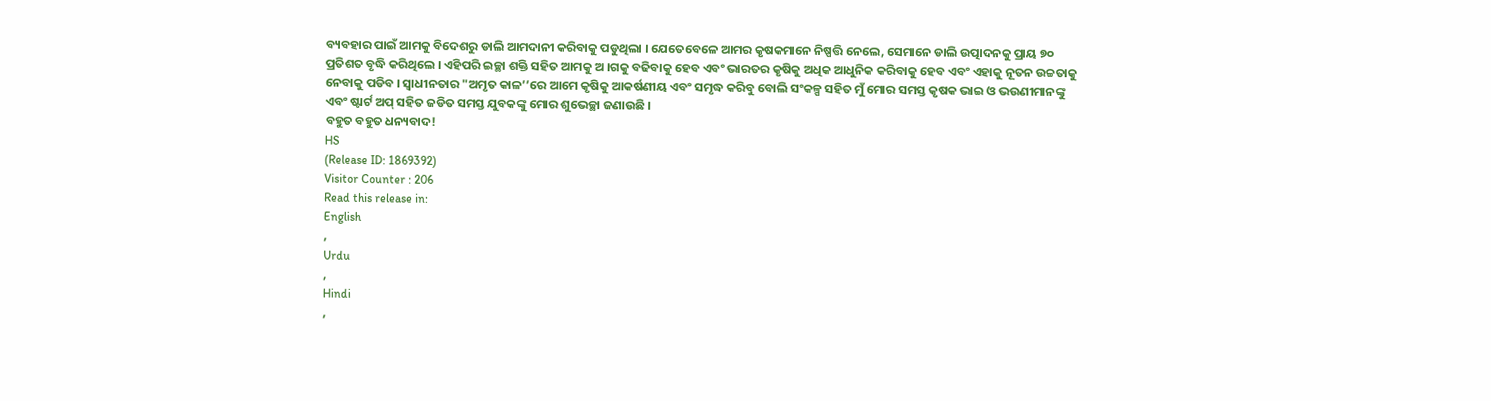ବ୍ୟବହାର ପାଇଁ ଆମକୁ ବିଦେଶରୁ ଡାଲି ଆମଦାନୀ କରିବାକୁ ପଡୁଥିଲା । ଯେତେବେଳେ ଆମର କୃଷକମାନେ ନିଷ୍ପତ୍ତି ନେଲେ, ସେମାନେ ଡାଲି ଉତ୍ପାଦନକୁ ପ୍ରାୟ ୭୦ ପ୍ରତିଶତ ବୃଦ୍ଧି କରିଥିଲେ । ଏହିପରି ଇଚ୍ଛା ଶକ୍ତି ସହିତ ଆମକୁ ଅ ।ଗକୁ ବଢିବାକୁ ହେବ ଏବଂ ଭାରତର କୃଷିକୁ ଅଧିକ ଆଧୁନିକ କରିବାକୁ ହେବ ଏବଂ ଏହାକୁ ନୂତନ ଉଚ୍ଚତାକୁ ନେବାକୁ ପଡିବ । ସ୍ୱାଧୀନତାର "ଅମୃତ କାଳ’’ରେ ଆମେ କୃଷିକୁ ଆକର୍ଷଣୀୟ ଏବଂ ସମୃଦ୍ଧ କରିବୁ ବୋଲି ସଂକଳ୍ପ ସହିତ ମୁଁ ମୋର ସମସ୍ତ କୃଷକ ଭାଇ ଓ ଭଉଣୀମାନଙ୍କୁ ଏବଂ ଷ୍ଟାର୍ଟ ଅପ୍ ସହିତ ଜଡିତ ସମସ୍ତ ଯୁବକଙ୍କୁ ମୋର ଶୁଭେଚ୍ଛା ଜଣାଉଛି ।
ବହୁତ ବହୁତ ଧନ୍ୟବାଦ!
HS
(Release ID: 1869392)
Visitor Counter : 206
Read this release in:
English
,
Urdu
,
Hindi
,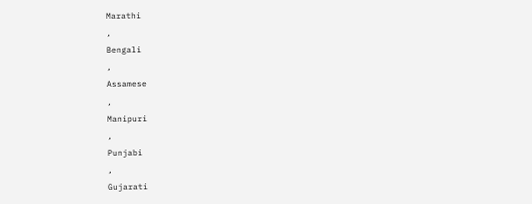Marathi
,
Bengali
,
Assamese
,
Manipuri
,
Punjabi
,
Gujarati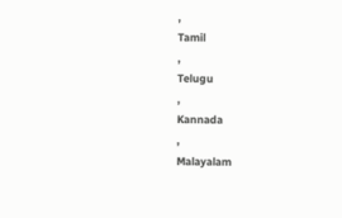,
Tamil
,
Telugu
,
Kannada
,
Malayalam